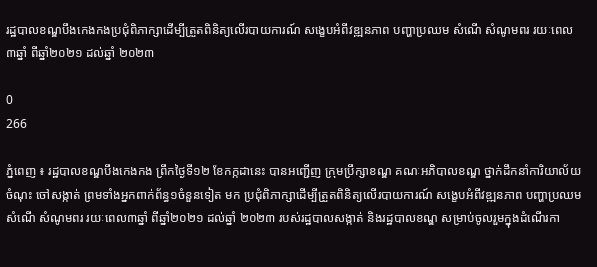រដ្ឋបាលខណ្ឌបឹងកេងកងប្រជុំពិភាក្សាដើម្បីត្រួតពិនិត្យលើរបាយការណ៍ សង្ខេបអំពីវឌ្ឍនភាព បញ្ហាប្រឈម សំណើ សំណូមពរ រយៈពេល៣ឆ្នាំ ពីឆ្នាំ២០២១ ដល់ឆ្នាំ ២០២៣

0
266

ភ្នំពេញ ៖ រដ្ឋបាលខណ្ឌបឹងកេងកង ព្រឹកថ្ងៃទី១២ ខែកក្កដានេះ បានអញ្ជើញ ក្រុមប្រឹក្សាខណ្ឌ គណៈអភិបាលខណ្ឌ ថ្នាក់ដឹកនាំការិយាល័យចំណុះ ចៅសង្កាត់ ព្រមទាំងអ្នកពាក់ព័ន្ធ១ចំនួនទៀត មក ប្រជុំពិភាក្សាដើម្បីត្រួតពិនិត្យលើរបាយការណ៍ សង្ខេបអំពីវឌ្ឍនភាព បញ្ហាប្រឈម សំណើ សំណូមពរ រយៈពេល៣ឆ្នាំ ពីឆ្នាំ២០២១ ដល់ឆ្នាំ ២០២៣ របស់រដ្ឋបាលសង្កាត់ និងរដ្ឋបាលខណ្ឌ សម្រាប់ចូលរួមក្នុងដំណើរកា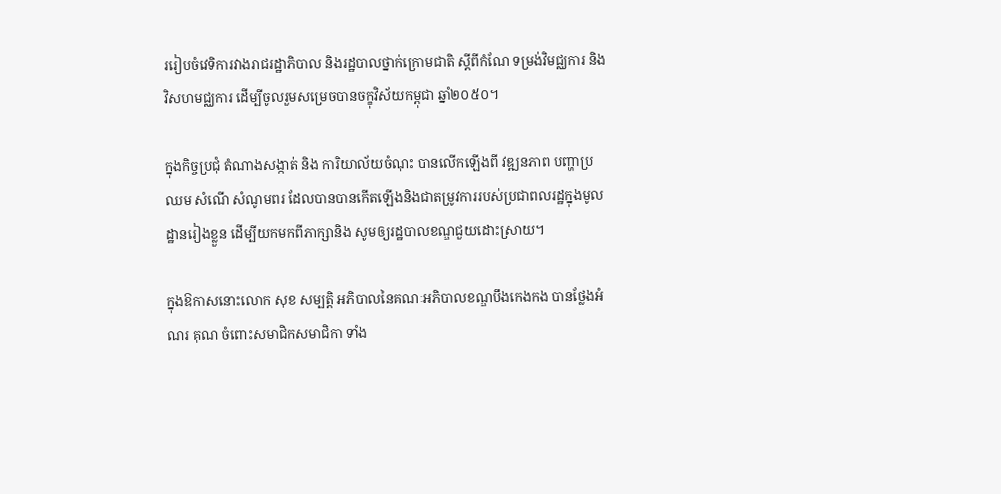ររៀបចំវេទិការវាងរាជរដ្ឋាភិបាល និងរដ្ឋបាលថ្នាក់ក្រោមជាតិ ស្តីពីកំណែ ទម្រង់វិមជ្ឈការ និងវិសហមជ្ឈការ ដើម្បីចូលរួមសម្រេចបានចក្ខុវិស័យកម្ពុជា ឆ្នាំ២០៥០។

ក្នុងកិច្ចប្រជុំ តំណាងសង្កាត់ និង ការិយាល័យចំណុះ បានលើកឡើងពី វឌ្ឍនភាព បញ្ហាប្រឈម សំណើ សំណូមពរ ដែលបានបានកើតឡើងនិងជាតម្រូវការរបស់ប្រជាពលរដ្ឋក្នុងមូលដ្ឋានរៀងខ្លួន ដើម្បីយកមកពីភាក្សានិង សូមឲ្យរដ្ឋបាលខណ្ឌជួយដោះស្រាយ។

ក្នុងឱកាសនោះលោក សុខ សម្បត្តិ អភិបាលនៃគណៈអភិបាលខណ្ឌបឹងកេងកង បានថ្លែងអំណរ គុណ ចំពោះសមាជិកសមាជិកា ទាំង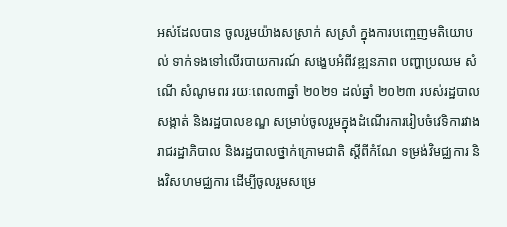អស់ដែលបាន ចូលរួមយ៉ាងសស្រាក់ សស្រាំ ក្នុងការបញ្ចេញមតិយោបល់ ទាក់ទងទៅលើរបាយការណ៍ សង្ខេបអំពីវឌ្ឍនភាព បញ្ហាប្រឈម សំណើ សំណូមពរ រយៈពេល៣ឆ្នាំ ២០២១ ដល់ឆ្នាំ ២០២៣ របស់រដ្ឋបាលសង្កាត់ និងរដ្ឋបាលខណ្ឌ សម្រាប់ចូលរួមក្នុងដំណើរការរៀបចំវេទិការវាងរាជរដ្ឋាភិបាល និងរដ្ឋបាលថ្នាក់ក្រោមជាតិ ស្តីពីកំណែ ទម្រង់វិមជ្ឈការ និងវិសហមជ្ឈការ ដើម្បីចូលរួមសម្រេ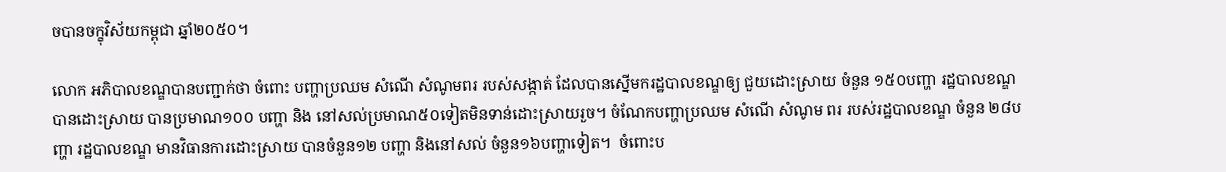ចបានចក្ខុវិស័យកម្ពុជា ឆ្នាំ២០៥០។

លោក អភិបាលខណ្ឌបានបញ្ជាក់ថា ចំពោះ បញ្ហាប្រឈម សំណើ សំណូមពរ របស់សង្កាត់ ដែលបានស្នើមករដ្ឋបាលខណ្ឌឲ្យ ជួយដោះស្រាយ ចំនួន ១៥០បញ្ហា រដ្ឋបាលខណ្ឌបានដោះស្រាយ បានប្រមាណ១០០ បញ្ហា និង នៅសល់ប្រមាណ៥០ទៀតមិនទាន់ដោះស្រាយរួច។ ចំណែកបញ្ហាប្រឈម សំណើ សំណូម ពរ របស់រដ្ឋបាលខណ្ឌ ចំនួន ២៨បញ្ហា រដ្ឋបាលខណ្ឌ មានវិធានការដោះស្រាយ បានចំនួន១២ បញ្ហា និងនៅសល់ ចំនួន១៦បញ្ហាទៀត។  ចំពោះប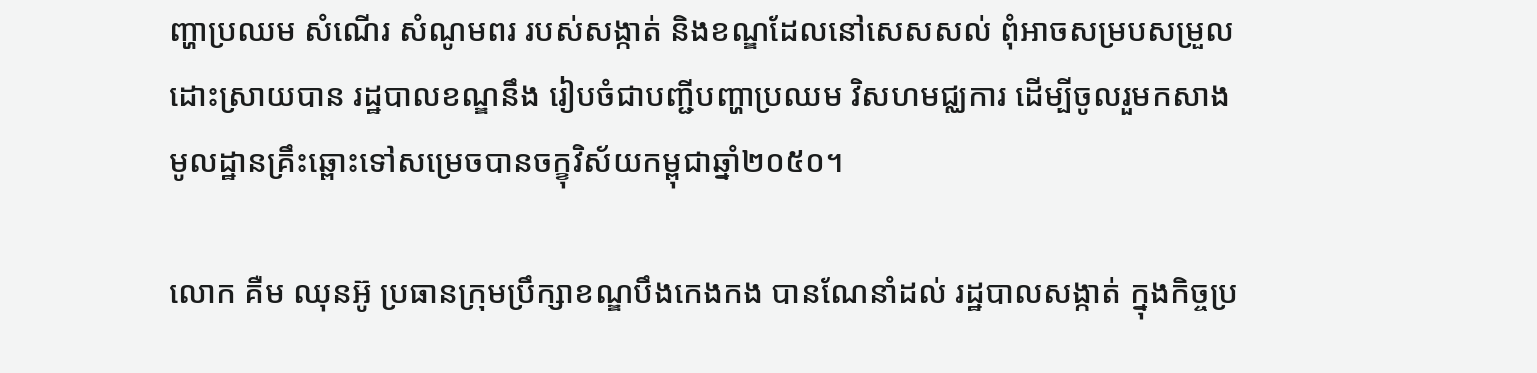ញ្ហាប្រឈម សំណើរ សំណូមពរ របស់សង្កាត់ និងខណ្ឌដែលនៅសេសសល់ ពុំអាចសម្របសម្រួលដោះស្រាយបាន រដ្ឋបាលខណ្ឌនឹង រៀបចំជាបញ្ជីបញ្ហាប្រឈម វិសហមជ្ឈការ ដើម្បីចូលរួមកសាងមូលដ្ឋានគ្រឹះឆ្ពោះទៅសម្រេចបានចក្ខុវិស័យកម្ពុជាឆ្នាំ២០៥០។

លោក គឺម ឈុនអ៊ូ ប្រធានក្រុមប្រឹក្សាខណ្ឌបឹងកេងកង បានណែនាំដល់ រដ្ឋបាលសង្កាត់ ក្នុងកិច្ចប្រ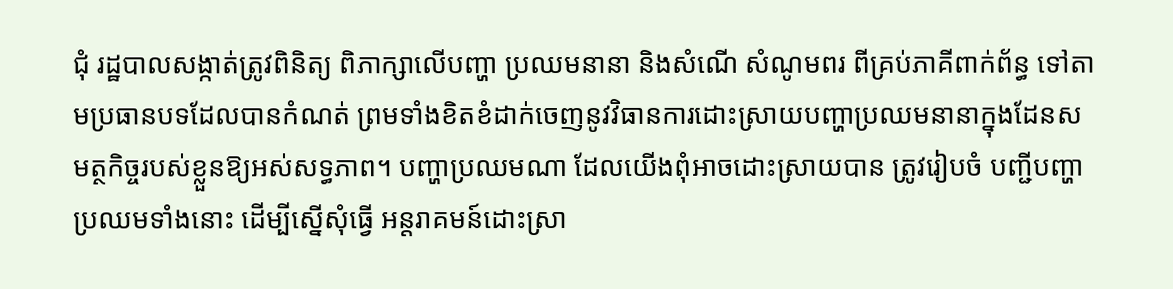ជុំ រដ្ឋបាលសង្កាត់ត្រូវពិនិត្យ ពិភាក្សាលើបញ្ហា ប្រឈមនានា និងសំណើ សំណូមពរ ពីគ្រប់ភាគីពាក់ព័ន្ធ ទៅតាមប្រធានបទដែលបានកំណត់ ព្រមទាំងខិតខំដាក់ចេញនូវវិធានការដោះស្រាយបញ្ហាប្រឈមនានាក្នុងដែនសមត្ថកិច្ចរបស់ខ្លួនឱ្យអស់សទ្ធភាព។ បញ្ហាប្រឈមណា ដែលយើងពុំអាចដោះស្រាយបាន ត្រូវរៀបចំ បញ្ជីបញ្ហាប្រឈមទាំងនោះ ដើម្បីស្នើសុំធ្វើ អន្តរាគមន៍ដោះស្រា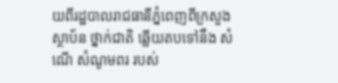យពីរដ្ឋបាលរាជធានីភ្នំពេញពីក្រសួង ស្ថាប័ន ថ្នាក់ជាតិ ឆ្លើយតបទៅនឹង សំណើ សំណូមពរ របស់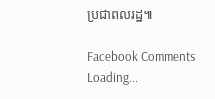ប្រជាពលរដ្ឋ៕

Facebook Comments
Loading...